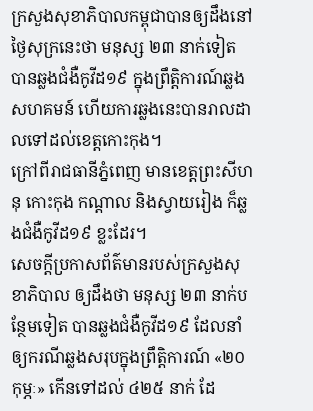ក្រសួងសុខាភិបាលកម្ពុជាបានឲ្យដឹងនៅថ្ងៃសុក្រនេះថា មនុស្ស ២៣ នាក់ទៀត បានឆ្លងជំងឺកូវីដ១៩ ក្នុងព្រឹត្តិការណ៍ឆ្លងសហគមន៍ ហើយការឆ្លងនេះបានរាលដាលទៅដល់ខេត្តកោះកុង។
ក្រៅពីរាជធានីភ្នំពេញ មានខេត្តព្រះសីហនុ កោះកុង កណ្តាល និងស្វាយរៀង ក៏ឆ្លងជំងឺកូវីដ១៩ ខ្លះដែរ។
សេចក្តីប្រកាសព័ត៌មានរបស់ក្រសួងសុខាភិបាល ឲ្យដឹងថា មនុស្ស ២៣ នាក់បន្ថែមទៀត បានឆ្លងជំងឺកូវីដ១៩ ដែលនាំឲ្យករណីឆ្លងសរុបក្នុងព្រឹត្តិការណ៍ «២០កុម្ភៈ» កើនទៅដល់ ៤២៥ នាក់ ដែ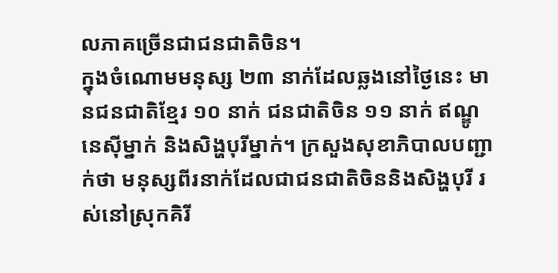លភាគច្រើនជាជនជាតិចិន។
ក្នុងចំណោមមនុស្ស ២៣ នាក់ដែលឆ្លងនៅថ្ងៃនេះ មានជនជាតិខ្មែរ ១០ នាក់ ជនជាតិចិន ១១ នាក់ ឥណ្ឌូនេស៊ីម្នាក់ និងសិង្ហបុរីម្នាក់។ ក្រសួងសុខាភិបាលបញ្ជាក់ថា មនុស្សពីរនាក់ដែលជាជនជាតិចិននិងសិង្ហបុរី រស់នៅស្រុកគិរី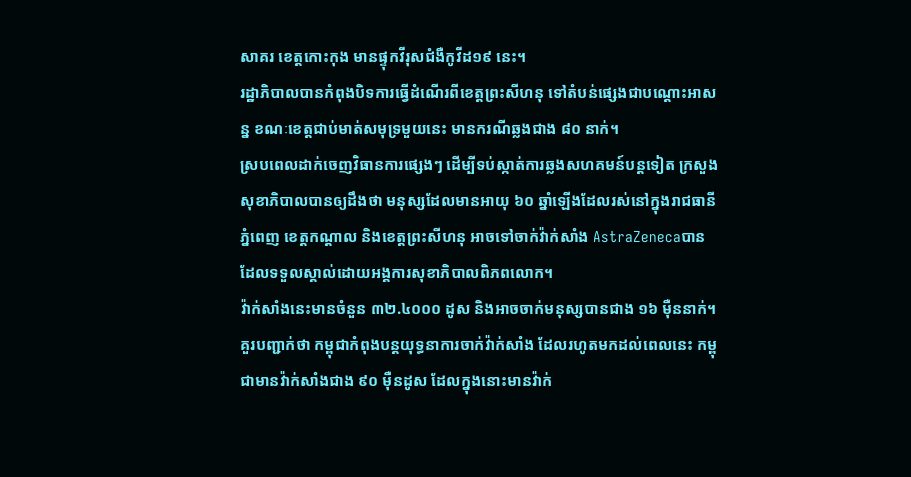សាគរ ខេត្តកោះកុង មានផ្ទុកវីរុសជំងឺកូវីដ១៩ នេះ។
រដ្ឋាភិបាលបានកំពុងបិទការធ្វើដំណើរពីខេត្តព្រះសីហនុ ទៅតំបន់ផ្សេងជាបណ្តោះអាសន្ន ខណៈខេត្តជាប់មាត់សមុទ្រមួយនេះ មានករណីឆ្លងជាង ៨០ នាក់។
ស្របពេលដាក់ចេញវិធានការផ្សេងៗ ដើម្បីទប់ស្កាត់ការឆ្លងសហគមន៍បន្តទៀត ក្រសួងសុខាភិបាលបានឲ្យដឹងថា មនុស្សដែលមានអាយុ ៦០ ឆ្នាំឡើងដែលរស់នៅក្នុងរាជធានីភ្នំពេញ ខេត្តកណ្តាល និងខេត្តព្រះសីហនុ អាចទៅចាក់វ៉ាក់សាំង AstraZenecaបាន ដែលទទួលស្គាល់ដោយអង្គការសុខាភិបាលពិភពលោក។
វ៉ាក់សាំងនេះមានចំនួន ៣២.៤០០០ ដូស និងអាចចាក់មនុស្សបានជាង ១៦ ម៉ឺននាក់។ គួរបញ្ជាក់ថា កម្ពុជាកំពុងបន្តយុទ្ធនាការចាក់វ៉ាក់សាំង ដែលរហូតមកដល់ពេលនេះ កម្ពុជាមានវ៉ាក់សាំងជាង ៩០ ម៉ឺនដូស ដែលក្នុងនោះមានវ៉ាក់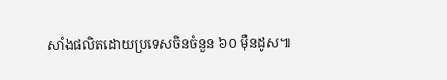សាំងផលិតដោយប្រទេសចិនចំនួន ៦០ ម៉ឺនដូស៕